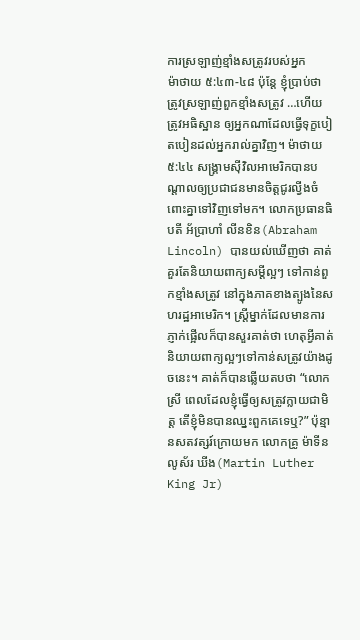ការស្រឡាញ់ខ្មាំងសត្រូវរបស់អ្នក
ម៉ាថាយ ៥:៤៣-៤៨ ប៉ុន្តែ ខ្ញុំប្រាប់ថា ត្រូវស្រឡាញ់ពួកខ្មាំងសត្រូវ …ហើយត្រូវអធិស្ឋាន ឲ្យអ្នកណាដែលធ្វើទុក្ខបៀតបៀនដល់អ្នករាល់គ្នាវិញ។ ម៉ាថាយ ៥:៤៤ សង្គ្រាមស៊ីវិលអាមេរិកបានបណ្តាលឲ្យប្រជាជនមានចិត្តជូរល្វីងចំពោះគ្នាទៅវិញទៅមក។ លោកប្រធានធិបតី អ័ប្រាហាំ លីនខិន(Abraham Lincoln) បានយល់ឃើញថា គាត់គួរតែនិយាយពាក្យសម្តីល្អៗ ទៅកាន់ពួកខ្មាំងសត្រូវ នៅក្នុងភាគខាងត្បូងនៃសហរដ្ឋអាមេរិក។ ស្រ្តីម្នាក់ដែលមានការភ្ញាក់ផ្អើលក៏បានសួរគាត់ថា ហេតុអ្វីគាត់និយាយពាក្យល្អៗទៅកាន់សត្រូវយ៉ាងដូចនេះ។ គាត់ក៏បានឆ្លើយតបថា “លោកស្រី ពេលដែលខ្ញុំធ្វើឲ្យសត្រូវក្លាយជាមិត្ត តើខ្ញុំមិនបានឈ្នះពួកគេទេឬ?” ប៉ុន្មានសតវត្សរ៍ក្រោយមក លោកគ្រូ ម៉ាទីន លូស័រ ឃីង(Martin Luther King Jr)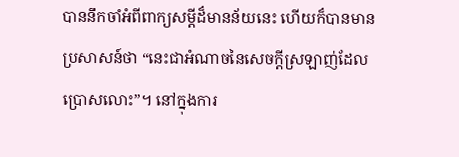បាននឹកចាំអំពីពាក្យសម្តីដ៏មានន័យនេះ ហើយក៏បានមានប្រសាសន៍ថា “នេះជាអំណាចនៃសេចក្តីស្រឡាញ់ដែលប្រោសលោះ”។ នៅក្នុងការ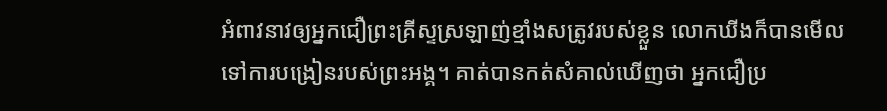អំពាវនាវឲ្យអ្នកជឿព្រះគ្រីស្ទស្រឡាញ់ខ្មាំងសត្រូវរបស់ខ្លួន លោកឃីងក៏បានមើលទៅការបង្រៀនរបស់ព្រះអង្គ។ គាត់បានកត់សំគាល់ឃើញថា អ្នកជឿប្រ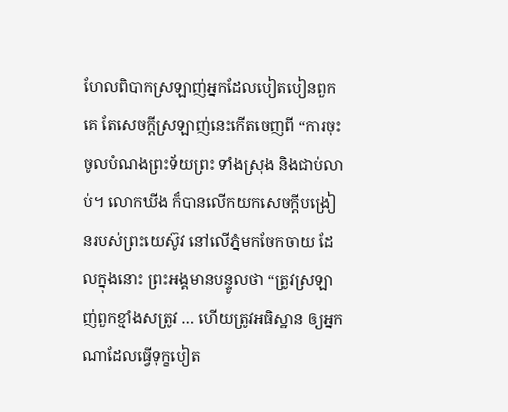ហែលពិបាកស្រឡាញ់អ្នកដែលបៀតបៀនពួកគេ តែសេចក្តីស្រឡាញ់នេះកើតចេញពី “ការចុះចូលបំណងព្រះទ័យព្រះ ទាំងស្រុង និងជាប់លាប់។ លោកឃីង ក៏បានលើកយកសេចក្តីបង្រៀនរបស់ព្រះយេស៊ូវ នៅលើភ្នំមកចែកចាយ ដែលក្នុងនោះ ព្រះអង្គមានបន្ទូលថា “ត្រូវស្រឡាញ់ពួកខ្មាំងសត្រូវ … ហើយត្រូវអធិស្ឋាន ឲ្យអ្នកណាដែលធ្វើទុក្ខបៀត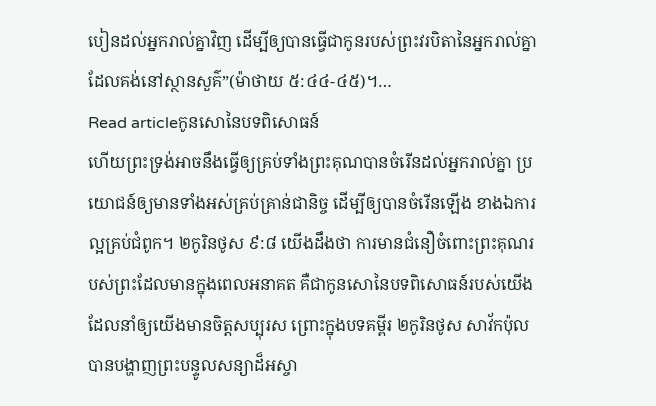បៀនដល់អ្នករាល់គ្នាវិញ ដើម្បីឲ្យបានធ្វើជាកូនរបស់ព្រះវរបិតានៃអ្នករាល់គ្នា ដែលគង់នៅស្ថានសួគ៌”(ម៉ាថាយ ៥:៤៤-៤៥)។…
Read articleកូនសោនៃបទពិសោធន៍
ហើយព្រះទ្រង់អាចនឹងធ្វើឲ្យគ្រប់ទាំងព្រះគុណបានចំរើនដល់អ្នករាល់គ្នា ប្រយោជន៍ឲ្យមានទាំងអស់គ្រប់គ្រាន់ជានិច្ច ដើម្បីឲ្យបានចំរើនឡើង ខាងឯការល្អគ្រប់ជំពូក។ ២កូរិនថូស ៩:៨ យើងដឹងថា ការមានជំនឿចំពោះព្រះគុណរបស់ព្រះដែលមានក្នុងពេលអនាគត គឺជាកូនសោនៃបទពិសោធន៍របស់យើង ដែលនាំឲ្យយើងមានចិត្តសប្បុរស ព្រោះក្នុងបទគម្ពីរ ២កូរិនថូស សាវ័កប៉ុលបានបង្ហាញព្រះបន្ទូលសន្យាដ៏អស្ចា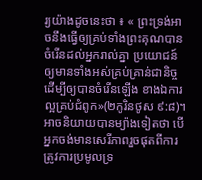រ្យយ៉ាងដូចនេះថា ៖ « ព្រះទ្រង់អាចនឹងធ្វើឲ្យគ្រប់ទាំងព្រះគុណបានចំរើនដល់អ្នករាល់គ្នា ប្រយោជន៍ឲ្យមានទាំងអស់គ្រប់គ្រាន់ជានិច្ច ដើម្បីឲ្យបានចំរើនឡើង ខាងឯការល្អគ្រប់ជំពូក»(២កូរិនថូស ៩:៨)។ អាចនិយាយបានម្យ៉ាងទៀតថា បើអ្នកចង់មានសេរីភាពរួចផុតពីការត្រូវការប្រមូលទ្រ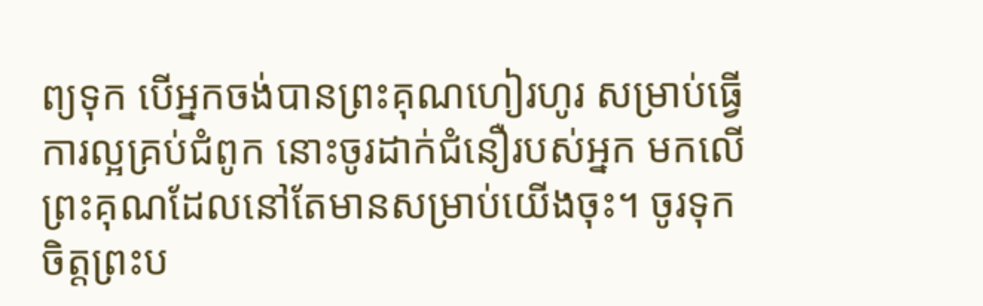ព្យទុក បើអ្នកចង់បានព្រះគុណហៀរហូរ សម្រាប់ធ្វើការល្អគ្រប់ជំពូក នោះចូរដាក់ជំនឿរបស់អ្នក មកលើព្រះគុណដែលនៅតែមានសម្រាប់យើងចុះ។ ចូរទុកចិត្តព្រះប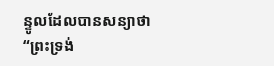ន្ទូលដែលបានសន្យាថា “ព្រះទ្រង់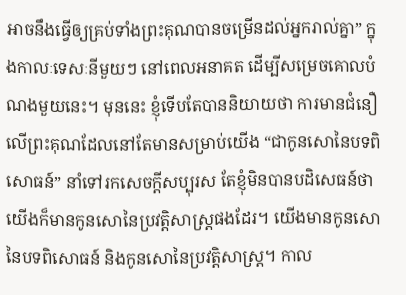អាចនឹងធ្វើឲ្យគ្រប់ទាំងព្រះគុណបានចម្រើនដល់អ្នករាល់គ្នា” ក្នុងកាលៈទេសៈនីមួយៗ នៅពេលអនាគត ដើម្បីសម្រេចគោលបំណងមួយនេះ។ មុននេះ ខ្ញុំទើបតែបាននិយាយថា ការមានជំនឿលើព្រះគុណដែលនៅតែមានសម្រាប់យើង “ជាកូនសោនៃបទពិសោធន៍” នាំទៅរកសេចក្តីសប្បុរស តែខ្ញុំមិនបានបដិសេធន៍ថា យើងក៏មានកូនសោនៃប្រវត្តិសាស្រ្តផងដែរ។ យើងមានកូនសោនៃបទពិសោធន៍ និងកូនសោនៃប្រវត្តិសាស្រ្ត។ កាល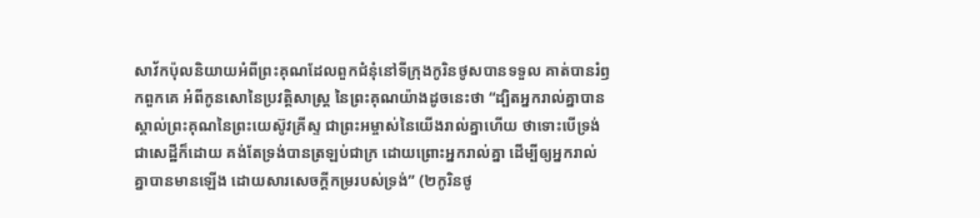សាវ័កប៉ុលនិយាយអំពីព្រះគុណដែលពួកជំនុំនៅទីក្រុងកូរិនថូសបានទទួល គាត់បានរំឭកពួកគេ អំពីកូនសោនៃប្រវត្តិសាស្រ្ត នៃព្រះគុណយ៉ាងដូចនេះថា “ដ្បិតអ្នករាល់គ្នាបានស្គាល់ព្រះគុណនៃព្រះយេស៊ូវគ្រីស្ទ ជាព្រះអម្ចាស់នៃយើងរាល់គ្នាហើយ ថាទោះបើទ្រង់ជាសេដ្ឋីក៏ដោយ គង់តែទ្រង់បានត្រឡប់ជាក្រ ដោយព្រោះអ្នករាល់គ្នា ដើម្បីឲ្យអ្នករាល់គ្នាបានមានឡើង ដោយសារសេចក្តីកម្ររបស់ទ្រង់” (២កូរិនថូ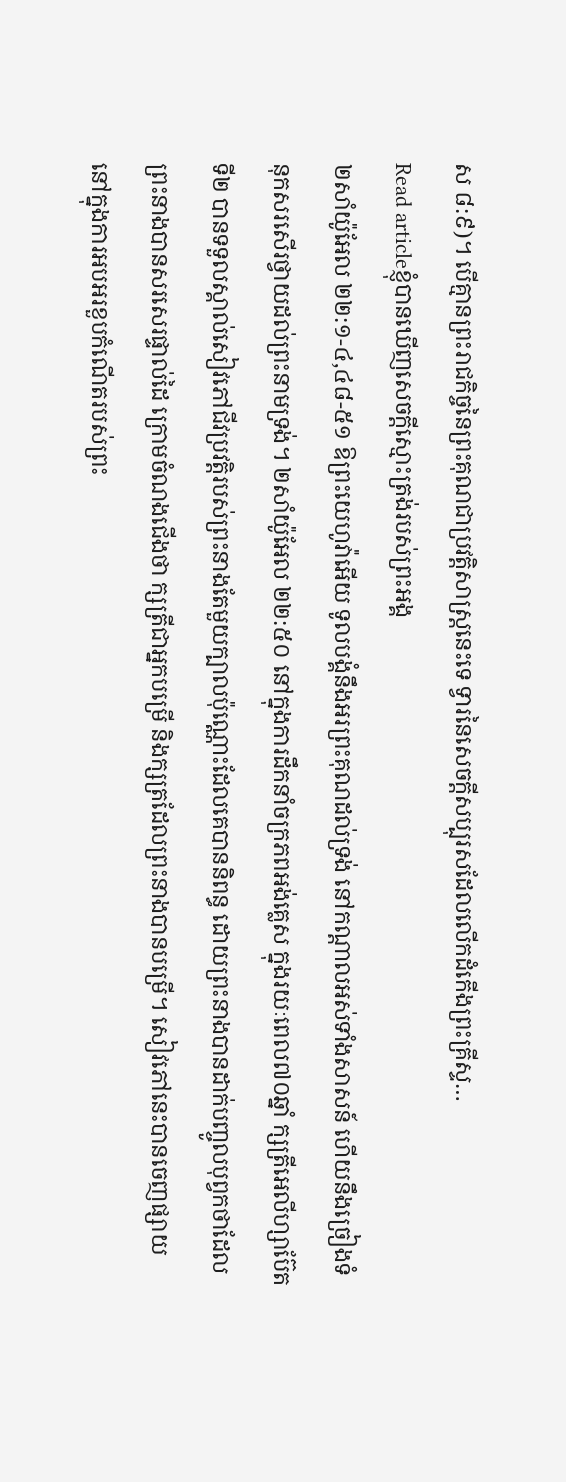ស ៨:៩)។ បើគ្មានព្រះរាជកិច្ចនៃព្រះគុណជាប្រវត្តិសាស្រ្តនេះទេ ទ្វារនៃសេចក្តីសប្បុរសដែលលើកដំកើងព្រះគ្រីស្ទ…
Read articleខ្ញុំបានឃើញសេចក្តីស្មោះត្រង់របស់ព្រះអង្គ
២សាំយ៉ូអែល ២២:១-៤,៤៨-៥១ ឱព្រះយេហូវ៉ាអើយ ទូលបង្គំនឹងអរព្រះគុណដល់ទ្រង់ នៅកណ្តាលអស់ទាំងសាសន៍ ហើយនឹងច្រៀងទំនុកសរសើរថ្វាយដល់ព្រះនាមទ្រង់។ ២សាំយ៉ូអែល ២២:៥០ នៅក្នុងការដឹកនាំចក្រភពអង់គ្លេស ក្នុងរយៈពេល៧០ឆ្នាំ ក្សត្រីអេលីហ្សាប៊ែតទី២ បានទទួលស្គាល់សៀវភៅជីវប្រវត្តិរបស់ព្រះនាងតែមួយក្បាលប៉ុណ្ណោះដែលគេបាននិពន្ធ ដោយព្រះនាងបានដាក់បញ្ចូលបុព្វកថាដែលព្រះនាងបានសរសេរផ្ទាល់ដៃ ក្រោមចំណងជើងថា ក្សត្រីជាអ្នកបម្រើ និងក្សត្រដែលព្រះនាងបានបម្រើ។ សៀវភៅនេះបានចេញផ្សាយ នៅក្នុងការអបអរខួបកំណើតរបស់ព្រះ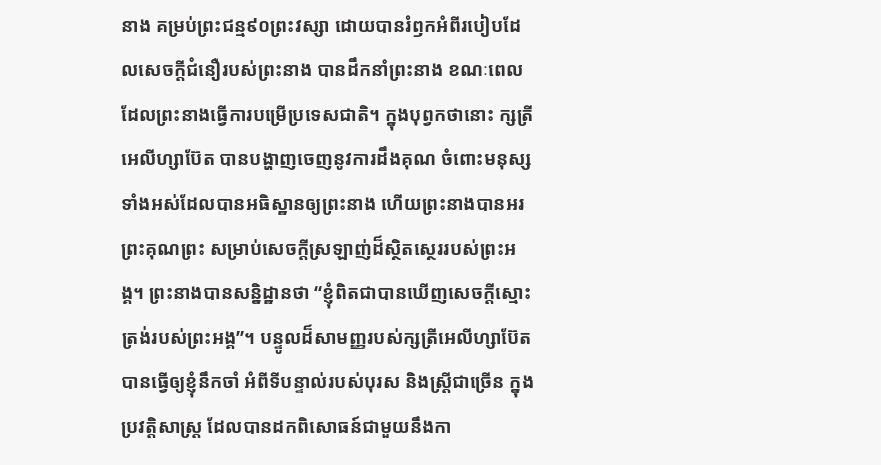នាង គម្រប់ព្រះជន្ម៩០ព្រះវស្សា ដោយបានរំឭកអំពីរបៀបដែលសេចក្តីជំនឿរបស់ព្រះនាង បានដឹកនាំព្រះនាង ខណៈពេលដែលព្រះនាងធ្វើការបម្រើប្រទេសជាតិ។ ក្នុងបុព្វកថានោះ ក្សត្រីអេលីហ្សាប៊ែត បានបង្ហាញចេញនូវការដឹងគុណ ចំពោះមនុស្សទាំងអស់ដែលបានអធិស្ឋានឲ្យព្រះនាង ហើយព្រះនាងបានអរព្រះគុណព្រះ សម្រាប់សេចក្តីស្រឡាញ់ដ៏ស្ថិតស្ថេររបស់ព្រះអង្គ។ ព្រះនាងបានសន្និដ្ឋានថា “ខ្ញុំពិតជាបានឃើញសេចក្តីស្មោះត្រង់របស់ព្រះអង្គ”។ បន្ទូលដ៏សាមញ្ញរបស់ក្សត្រីអេលីហ្សាប៊ែត បានធ្វើឲ្យខ្ញុំនឹកចាំ អំពីទីបន្ទាល់របស់បុរស និងស្រ្តីជាច្រើន ក្នុងប្រវត្តិសាស្រ្ត ដែលបានដកពិសោធន៍ជាមួយនឹងកា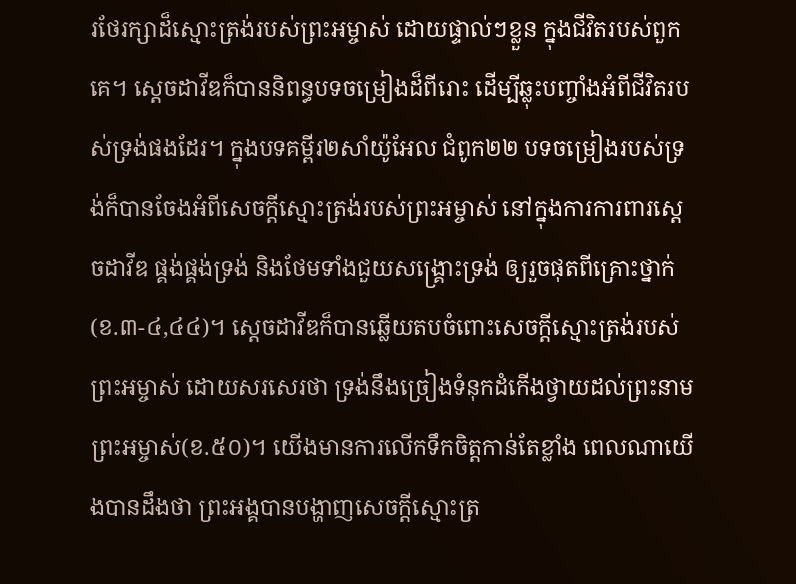រថែរក្សាដ៏ស្មោះត្រង់របស់ព្រះអម្ចាស់ ដោយផ្ទាល់ៗខ្លួន ក្នុងជីវិតរបស់ពួកគេ។ ស្តេចដាវីឌក៏បាននិពន្ធបទចម្រៀងដ៏ពីរោះ ដើម្បីឆ្លុះបញ្ចាំងអំពីជីវិតរបស់ទ្រង់ផងដែរ។ ក្នុងបទគម្ពីរ២សាំយ៉ូអែល ជំពូក២២ បទចម្រៀងរបស់ទ្រង់ក៏បានចែងអំពីសេចក្តីស្មោះត្រង់របស់ព្រះអម្ចាស់ នៅក្នុងការការពារស្តេចដាវីឌ ផ្គង់ផ្គង់ទ្រង់ និងថែមទាំងជួយសង្គ្រោះទ្រង់ ឲ្យរួចផុតពីគ្រោះថ្នាក់(ខ.៣-៤,៤៤)។ ស្តេចដាវីឌក៏បានឆ្លើយតបចំពោះសេចក្តីស្មោះត្រង់របស់ព្រះអម្ចាស់ ដោយសរសេរថា ទ្រង់នឹងច្រៀងទំនុកដំកើងថ្វាយដល់ព្រះនាមព្រះអម្ចាស់(ខ.៥០)។ យើងមានការលើកទឹកចិត្តកាន់តែខ្លាំង ពេលណាយើងបានដឹងថា ព្រះអង្គបានបង្ហាញសេចក្តីស្មោះត្រ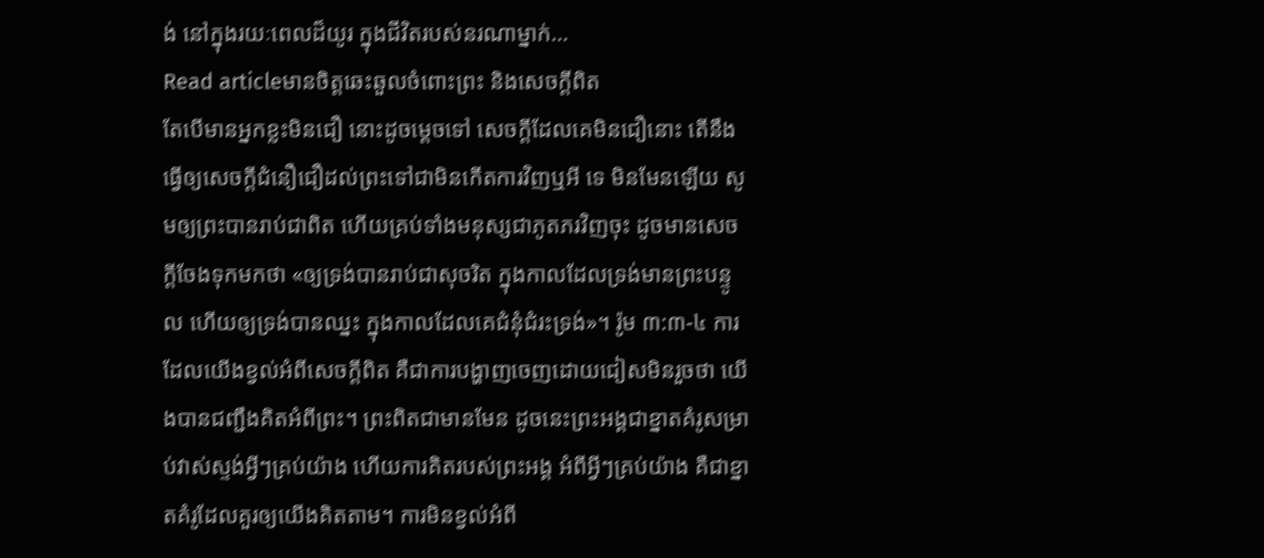ង់ នៅក្នុងរយៈពេលដ៏យូរ ក្នុងជីវិតរបស់នរណាម្នាក់…
Read articleមានចិត្តឆេះឆួលចំពោះព្រះ និងសេចក្តីពិត
តែបើមានអ្នកខ្លះមិនជឿ នោះដូចម្តេចទៅ សេចក្តីដែលគេមិនជឿនោះ តើនឹងធ្វើឲ្យសេចក្តីជំនឿជឿដល់ព្រះទៅជាមិនកើតការវិញឬអី ទេ មិនមែនឡើយ សូមឲ្យព្រះបានរាប់ជាពិត ហើយគ្រប់ទាំងមនុស្សជាភូតភរវិញចុះ ដូចមានសេចក្តីចែងទុកមកថា «ឲ្យទ្រង់បានរាប់ជាសុចរិត ក្នុងកាលដែលទ្រង់មានព្រះបន្ទូល ហើយឲ្យទ្រង់បានឈ្នះ ក្នុងកាលដែលគេជំនុំជំរះទ្រង់»។ រ៉ូម ៣:៣-៤ ការដែលយើងខ្វល់អំពីសេចក្តីពិត គឺជាការបង្ហាញចេញដោយជៀសមិនរួចថា យើងបានជញ្ជឹងគិតអំពីព្រះ។ ព្រះពិតជាមានមែន ដូចនេះព្រះអង្គជាខ្នាតគំរូសម្រាប់វាស់ស្ទង់អ្វីៗគ្រប់យ៉ាង ហើយការគិតរបស់ព្រះអង្គ អំពីអ្វីៗគ្រប់យ៉ាង គឺជាខ្នាតគំរូដែលគួរឲ្យយើងគិតតាម។ ការមិនខ្វល់អំពី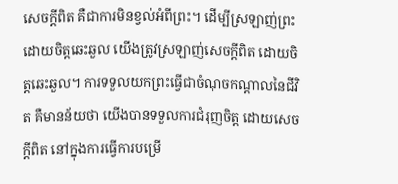សេចក្តីពិត គឺជាការមិនខ្វល់អំពីព្រះ។ ដើម្បីស្រឡាញ់ព្រះដោយចិត្តឆេះឆួល យើងត្រូវស្រឡាញ់សេចក្តីពិត ដោយចិត្តឆេះឆួល។ ការទទួលយកព្រះធ្វើជាចំណុចកណ្តាលនៃជីវិត គឺមានន័យថា យើងបានទទួលការជំរុញចិត្ត ដោយសេចក្តីពិត នៅក្នុងការធ្វើការបម្រើ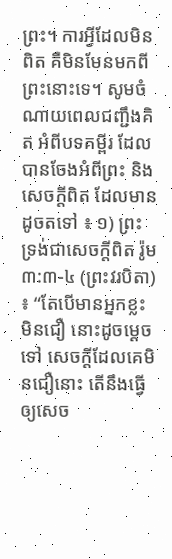ព្រះ។ ការអ្វីដែលមិនពិត គឺមិនមែនមកពីព្រះនោះទេ។ សូមចំណាយពេលជញ្ជឹងគិត អំពីបទគម្ពីរ ដែលបានចែងអំពីព្រះ និងសេចក្តីពិត ដែលមានដូចតទៅ ៖ ១) ព្រះទ្រង់ជាសេចក្តីពិត រ៉ូម ៣:៣-៤ (ព្រះវរបិតា) ៖ “តែបើមានអ្នកខ្លះមិនជឿ នោះដូចម្តេចទៅ សេចក្តីដែលគេមិនជឿនោះ តើនឹងធ្វើឲ្យសេច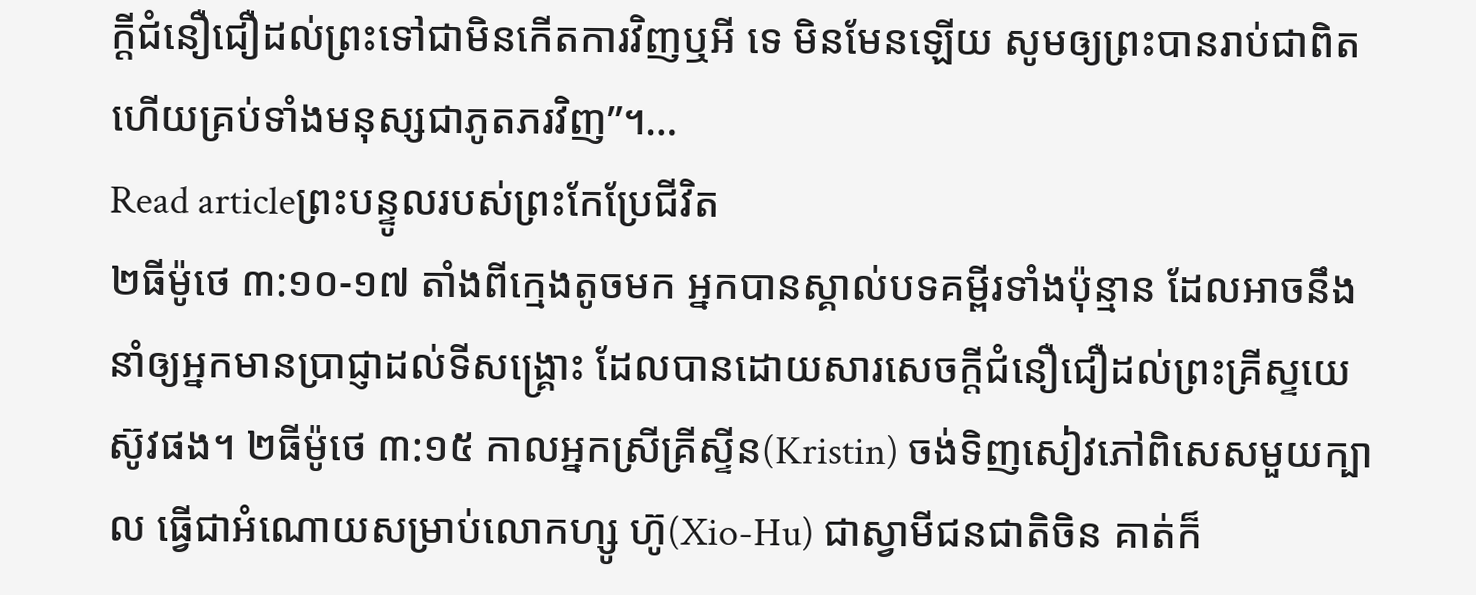ក្តីជំនឿជឿដល់ព្រះទៅជាមិនកើតការវិញឬអី ទេ មិនមែនឡើយ សូមឲ្យព្រះបានរាប់ជាពិត ហើយគ្រប់ទាំងមនុស្សជាភូតភរវិញ”។…
Read articleព្រះបន្ទូលរបស់ព្រះកែប្រែជីវិត
២ធីម៉ូថេ ៣:១០-១៧ តាំងពីក្មេងតូចមក អ្នកបានស្គាល់បទគម្ពីរទាំងប៉ុន្មាន ដែលអាចនឹងនាំឲ្យអ្នកមានប្រាជ្ញាដល់ទីសង្គ្រោះ ដែលបានដោយសារសេចក្តីជំនឿជឿដល់ព្រះគ្រីស្ទយេស៊ូវផង។ ២ធីម៉ូថេ ៣:១៥ កាលអ្នកស្រីគ្រីស្ទីន(Kristin) ចង់ទិញសៀវភៅពិសេសមួយក្បាល ធ្វើជាអំណោយសម្រាប់លោកហ្សូ ហ៊ូ(Xio-Hu) ជាស្វាមីជនជាតិចិន គាត់ក៏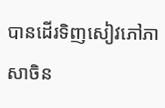បានដើរទិញសៀវភៅភាសាចិន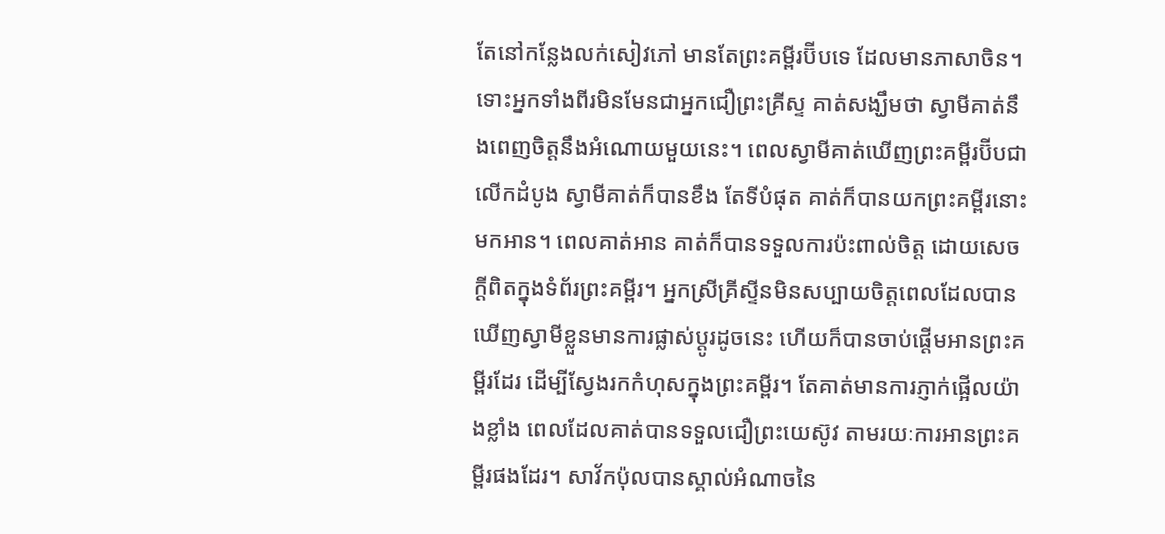តែនៅកន្លែងលក់សៀវភៅ មានតែព្រះគម្ពីរប៊ីបទេ ដែលមានភាសាចិន។ ទោះអ្នកទាំងពីរមិនមែនជាអ្នកជឿព្រះគ្រីស្ទ គាត់សង្ឃឹមថា ស្វាមីគាត់នឹងពេញចិត្តនឹងអំណោយមួយនេះ។ ពេលស្វាមីគាត់ឃើញព្រះគម្ពីរប៊ីបជាលើកដំបូង ស្វាមីគាត់ក៏បានខឹង តែទីបំផុត គាត់ក៏បានយកព្រះគម្ពីរនោះមកអាន។ ពេលគាត់អាន គាត់ក៏បានទទួលការប៉ះពាល់ចិត្ត ដោយសេចក្តីពិតក្នុងទំព័រព្រះគម្ពីរ។ អ្នកស្រីគ្រីស្ទីនមិនសប្បាយចិត្តពេលដែលបានឃើញស្វាមីខ្លួនមានការផ្លាស់ប្តូរដូចនេះ ហើយក៏បានចាប់ផ្តើមអានព្រះគម្ពីរដែរ ដើម្បីស្វែងរកកំហុសក្នុងព្រះគម្ពីរ។ តែគាត់មានការភ្ញាក់ផ្អើលយ៉ាងខ្លាំង ពេលដែលគាត់បានទទួលជឿព្រះយេស៊ូវ តាមរយៈការអានព្រះគម្ពីរផងដែរ។ សាវ័កប៉ុលបានស្គាល់អំណាចនៃ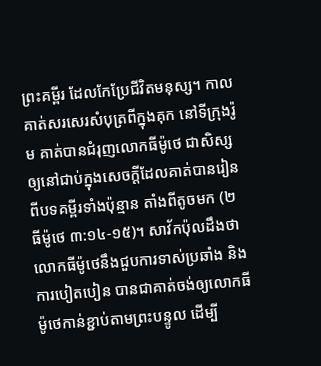ព្រះគម្ពីរ ដែលកែប្រែជីវិតមនុស្ស។ កាលគាត់សរសេរសំបុត្រពីក្នុងគុក នៅទីក្រុងរ៉ូម គាត់បានជំរុញលោកធីម៉ូថេ ជាសិស្ស ឲ្យនៅជាប់ក្នុងសេចក្តីដែលគាត់បានរៀនពីបទគម្ពីរទាំងប៉ុន្មាន តាំងពីតូចមក (២ធីម៉ូថេ ៣:១៤-១៥)។ សាវ័កប៉ុលដឹងថា លោកធីម៉ូថេនឹងជួបការទាស់ប្រឆាំង និងការបៀតបៀន បានជាគាត់ចង់ឲ្យលោកធីម៉ូថេកាន់ខ្ជាប់តាមព្រះបន្ទូល ដើម្បី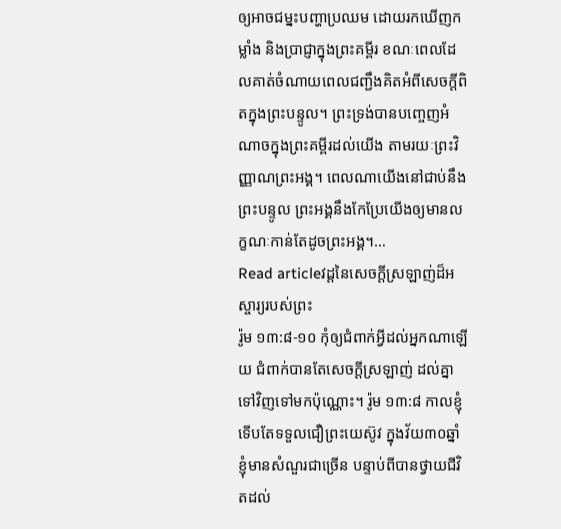ឲ្យអាចជម្នះបញ្ហាប្រឈម ដោយរកឃើញកម្លាំង និងប្រាជ្ញាក្នុងព្រះគម្ពីរ ខណៈពេលដែលគាត់ចំណាយពេលជញ្ជឹងគិតអំពីសេចក្តីពិតក្នុងព្រះបន្ទូល។ ព្រះទ្រង់បានបញ្ចេញអំណាចក្នុងព្រះគម្ពីរដល់យើង តាមរយៈព្រះវិញ្ញាណព្រះអង្គ។ ពេលណាយើងនៅជាប់នឹងព្រះបន្ទូល ព្រះអង្គនឹងកែប្រែយើងឲ្យមានលក្ខណៈកាន់តែដូចព្រះអង្គ។…
Read articleវដ្ដនៃសេចក្តីស្រឡាញ់ដ៏អស្ចារ្យរបស់ព្រះ
រ៉ូម ១៣:៨-១០ កុំឲ្យជំពាក់អ្វីដល់អ្នកណាឡើយ ជំពាក់បានតែសេចក្តីស្រឡាញ់ ដល់គ្នាទៅវិញទៅមកប៉ុណ្ណោះ។ រ៉ូម ១៣:៨ កាលខ្ញុំទើបតែទទួលជឿព្រះយេស៊ូវ ក្នុងវ័យ៣០ឆ្នាំ ខ្ញុំមានសំណួរជាច្រើន បន្ទាប់ពីបានថ្វាយជីវិតដល់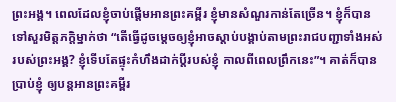ព្រះអង្គ។ ពេលដែលខ្ញុំចាប់ផ្តើមអានព្រះគម្ពីរ ខ្ញុំមានសំណួរកាន់តែច្រើន។ ខ្ញុំក៏បានទៅសួរមិត្តភក្តិម្នាក់ថា “តើធ្វើដូចម្តេចឲ្យខ្ញុំអាចស្តាប់បង្គាប់តាមព្រះរាជបញ្ជាទាំងអស់របស់ព្រះអង្គ? ខ្ញុំទើបតែផ្ទុះកំហឹងដាក់ប្តីរបស់ខ្ញុំ កាលពីពេលព្រឹកនេះ”។ គាត់ក៏បានប្រាប់ខ្ញុំ ឲ្យបន្តអានព្រះគម្ពីរ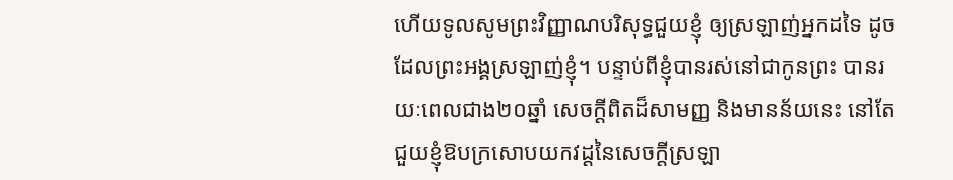ហើយទូលសូមព្រះវិញ្ញាណបរិសុទ្ធជួយខ្ញុំ ឲ្យស្រឡាញ់អ្នកដទៃ ដូចដែលព្រះអង្គស្រឡាញ់ខ្ញុំ។ បន្ទាប់ពីខ្ញុំបានរស់នៅជាកូនព្រះ បានរយៈពេលជាង២០ឆ្នាំ សេចក្តីពិតដ៏សាមញ្ញ និងមានន័យនេះ នៅតែជួយខ្ញុំឱបក្រសោបយកវដ្ដនៃសេចក្តីស្រឡា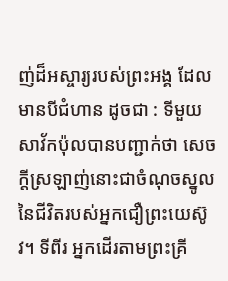ញ់ដ៏អស្ចារ្យរបស់ព្រះអង្គ ដែលមានបីជំហាន ដូចជា : ទីមួយ សាវ័កប៉ុលបានបញ្ជាក់ថា សេចក្តីស្រឡាញ់នោះជាចំណុចស្នូលនៃជីវិតរបស់អ្នកជឿព្រះយេស៊ូវ។ ទីពីរ អ្នកដើរតាមព្រះគ្រី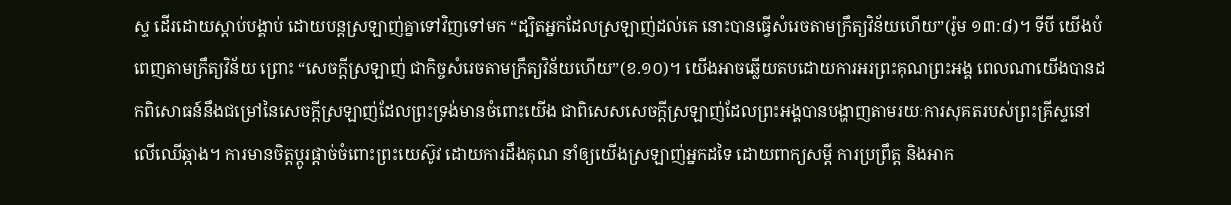ស្ទ ដើរដោយស្តាប់បង្គាប់ ដោយបន្តស្រឡាញ់គ្នាទៅវិញទៅមក “ដ្បិតអ្នកដែលស្រឡាញ់ដល់គេ នោះបានធ្វើសំរេចតាមក្រឹត្យវិន័យហើយ”(រ៉ូម ១៣:៨)។ ទីបី យើងបំពេញតាមក្រឹត្យវិន័យ ព្រោះ “សេចក្តីស្រឡាញ់ ជាកិច្ចសំរេចតាមក្រឹត្យវិន័យហើយ”(ខ.១០)។ យើងអាចឆ្លើយតបដោយការអរព្រះគុណព្រះអង្គ ពេលណាយើងបានដកពិសោធន៍នឹងជម្រៅនៃសេចក្តីស្រឡាញ់ដែលព្រះទ្រង់មានចំពោះយើង ជាពិសេសសេចក្តីស្រឡាញ់ដែលព្រះអង្គបានបង្ហាញតាមរយៈការសុគតរបស់ព្រះគ្រីស្ទនៅលើឈើឆ្កាង។ ការមានចិត្តប្តូរផ្តាច់ចំពោះព្រះយេស៊ូវ ដោយការដឹងគុណ នាំឲ្យយើងស្រឡាញ់អ្នកដទៃ ដោយពាក្យសម្តី ការប្រព្រឹត្ត និងអាក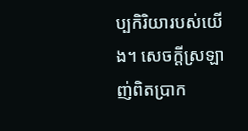ប្បកិរិយារបស់យើង។ សេចក្តីស្រឡាញ់ពិតប្រាក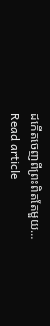ដកើតចេញពីព្រះពិតតែមួយ…
Read article